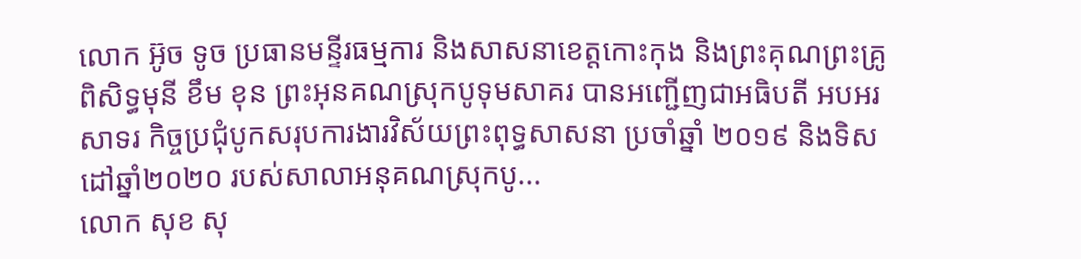លោក អ៊ូច ទូច ប្រធានមន្ទីរធម្មការ និងសាសនាខេត្តកោះកុង និងព្រះគុណព្រះគ្រូពិសិទ្ធមុនី ខឹម ខុន ព្រះអុនគណស្រុកបូទុមសាគរ បានអញ្ជើញជាអធិបតី អបអរសាទរ កិច្ចប្រជុំបូកសរុបការងារវិស័យព្រះពុទ្ធសាសនា ប្រចាំឆ្នាំ ២០១៩ និងទិសដៅឆ្នាំ២០២០ របស់សាលាអនុគណស្រុកបូ...
លោក សុខ សុ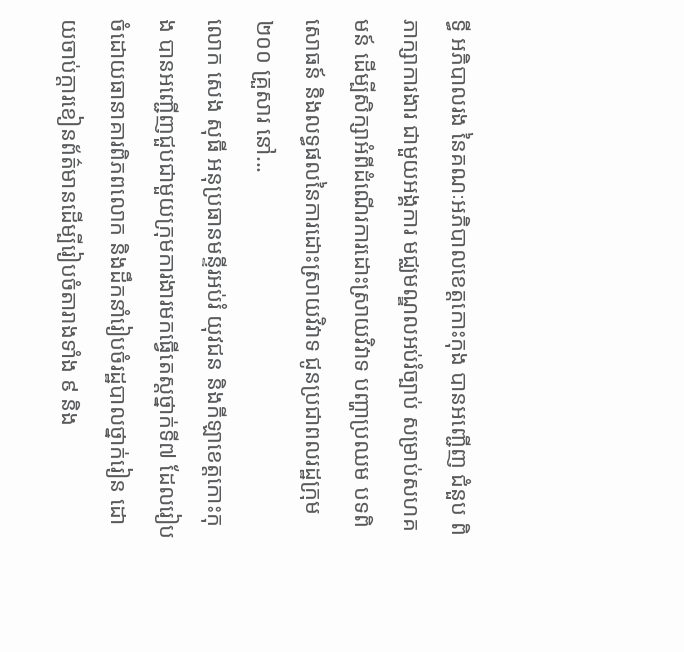ទ្ធី អភិបាលរង នៃគណៈអភិបាលខេត្តកោះកុង បានអញ្ជើញ ជំនួប ពិភាក្សាការងារ ជាមួយអង្គការ មជ្ឈមណ្ឌលអប់រំច្បាប់ សម្រាប់សហគមន៍ ដើម្បីសិក្សាអំពីដំណើរការដោះស្រាយវិវាទ បញ្ហាប្រឈម បទពិសោធន៍ និងលទ្ធផលនៃការដោះស្រាយវិវាទ ជូនប្រជាពលរដ្ឋក្រុម ២០០ គ្រួសារ នៅ...
លោក សេង សុធី អនុប្រធានមន្ទីរអប់រំ យុវជន និងកីឡាខេត្តកោះកុង បានអញ្ជើញជួបជាមួយក្រុមការងារមកធ្វើតេស្តថ្នាក់ទី៧ ដែលរៀបចំដោយធានាគារពិភពលោក និងដឹកនាំរៀបចំរដ្ឋបាលថ្នាក់រៀន ដោយចាប់ក្តារខៀនព័ត៌មានដើម្បីរៀបចំតារាងទាំង ៩ និង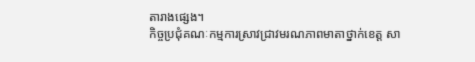តារាងផ្សេង។
កិច្ចប្រជុំគណៈកម្មការស្រាវជ្រាវមរណភាពមាតាថ្នាក់ខេត្ត សា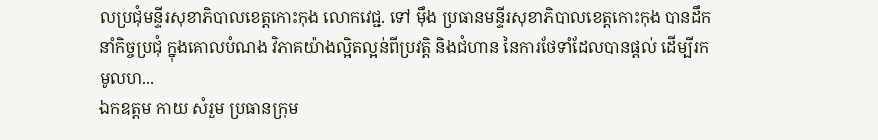លប្រជុំមន្ទីរសុខាភិបាលខេត្តកោះកុង លោកវេជ្ជ. ទៅ ម៉ឹង ប្រធានមន្ទីរសុខាភិបាលខេត្តកោះកុង បានដឹកនាំកិច្ចប្រជុំ ក្នុងគោលបំណង វិភាគយ៉ាងល្អិតល្អន់ពីប្រវត្តិ និងជំហាន នៃការថែទាំដែលបានផ្ដល់ ដើម្បីរកមូលហ...
ឯកឧត្តម កាយ សំរួម ប្រធានក្រុម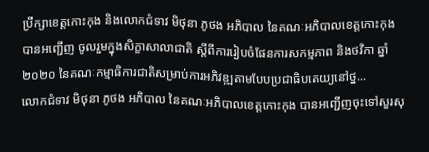ប្រឹក្សាខេត្តកោះកុង និងលោកជំទាវ មិថុនា ភូថង អភិបាល នៃគណៈអភិបាលខេត្តកោះកុង បានអញ្ជើញ ចូលរួមក្នុងសិក្ខាសាលាជាតិ ស្តីពីការរៀបចំផែនការសកម្មភាព និងថវិកា ឆ្នាំ២០២០ នៃគណៈកម្មាធិការជាតិសម្រាប់ការអភិវឌ្ឍតាមបែបប្រជាធិបតេយ្យនៅថ្ន...
លោកជំទាវ មិថុនា ភូថង អភិបាល នៃគណៈអភិបាលខេត្តកោះកុង បានអញ្ជើញចុះទៅសួរសុ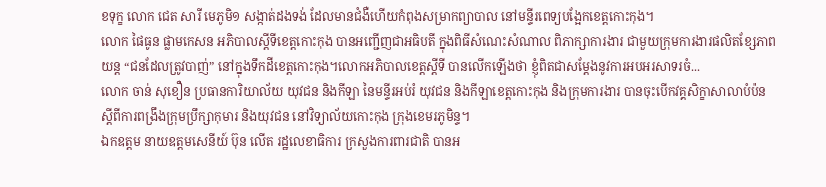ខទុក្ខ លោក ជេត សារី មេភូមិ១ សង្កាត់ដងទង់ ដែលមានជំងឺហើយកំពុងសម្រាកព្យាបាល នៅមន្ទីរពេទ្យបង្អែកខេត្តកោះកុង។
លោក ផៃធូន ផ្លាមកេសន អភិបាលស្តីទីខេត្តកោះកុង បានអញ្ជើញជាអធិបតី ក្នុងពិធីសំណេះសំណាល ពិភាក្សាការងារ ជាមួយក្រុមការងារផលិតខ្សែភាពយន្ត “ជនដែលត្រូវបាញ់” នៅក្នុងទឹកដីខេត្តកោះកុង។លោកអភិបាលខេត្តស្តីទី បានលើកឡើងថា ខ្ញុំពិតជាសម្តែងនូវការអបអរសាទរចំ...
លោក ចាន់ សុខឿន ប្រធានការិយាល័យ យុវជន និងកីឡា នៃមន្ទីរអប់រំ យុវជន និងកីឡាខេត្តកោះកុង និងក្រុមការងារ បានចុះបើកវគ្គសិក្ខាសាលាបំប៉ន ស្តីពីការពង្រឹងក្រុមប្រឹក្សាកុមារ និងយុវជន នៅវិទ្យាល័យកោះកុង ក្រុងខេមរភូមិន្ទ។
ឯកឧត្តម នាយឧត្តមសេនីយ៍ ប៊ុន លើត រដ្ឋលេខាធិការ ក្រសួងការពារជាតិ បានអ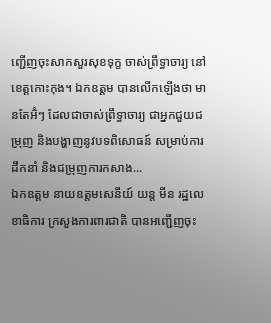ញ្ជើញចុះសាកសួរសុខទុក្ខ ចាស់ព្រឹទ្ធាចារ្យ នៅខេត្តកោះកុង។ ឯកឧត្តម បានលើកឡើងថា មានតែអ៊ំៗ ដែលជាចាស់ព្រឹទ្ធាចារ្យ ជាអ្នកជួយជម្រុញ និងបង្ហាញនូវបទពិសោធន៍ សម្រាប់ការដឹកនាំ និងជម្រុញការកសាង...
ឯកឧត្តម នាយឧត្តមសេនីយ៍ យន្ត មីន រដ្ឋលេខាធិការ ក្រសួងការពារជាតិ បានអញ្ជើញចុះ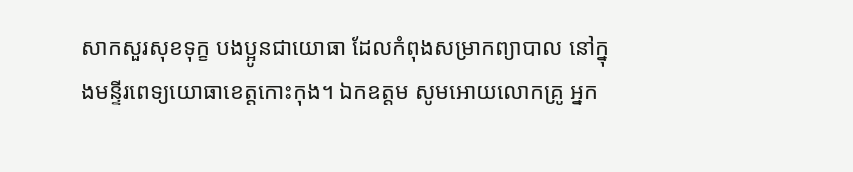សាកសួរសុខទុក្ខ បងប្អូនជាយោធា ដែលកំពុងសម្រាកព្យាបាល នៅក្នុងមន្ទីរពេទ្យយោធាខេត្តកោះកុង។ ឯកឧត្តម សូមអោយលោកគ្រូ អ្នក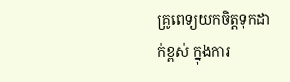គ្រូពេទ្យយកចិត្តទុកដាក់ខ្ពស់ ក្នុងការ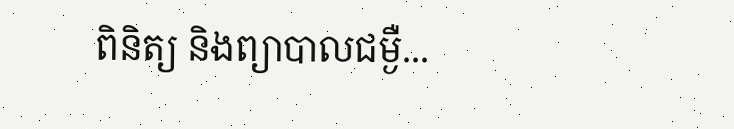ពិនិត្យ និងព្យាបាលជម្ងឺ...